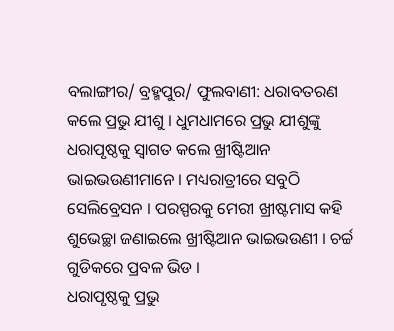ବଲାଙ୍ଗୀର/ ବ୍ରହ୍ମପୁର/ ଫୁଲବାଣୀ: ଧରାବତରଣ କଲେ ପ୍ରଭୁ ଯୀଶୁ । ଧୁମଧାମରେ ପ୍ରଭୁ ଯୀଶୁଙ୍କୁ ଧରାପୃଷ୍ଠକୁ ସ୍ୱାଗତ କଲେ ଖ୍ରୀଷ୍ଟିଆନ ଭାଇଭଉଣୀମାନେ । ମଧ୍ୟରାତ୍ରୀରେ ସବୁଠି ସେଲିବ୍ରେସନ । ପରସ୍ପରକୁ ମେରୀ ଖ୍ରୀଷ୍ଟମାସ କହି ଶୁଭେଚ୍ଛା ଜଣାଇଲେ ଖ୍ରୀଷ୍ଟିଆନ ଭାଇଭଉଣୀ । ଚର୍ଚ୍ଚ ଗୁଡିକରେ ପ୍ରବଳ ଭିଡ ।
ଧରାପୃଷ୍ଠକୁ ପ୍ରଭୁ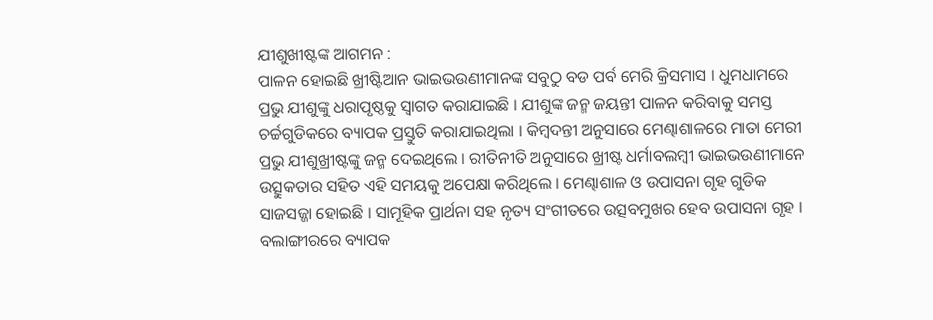ଯୀଶୁଖୀଷ୍ଟଙ୍କ ଆଗମନ :
ପାଳନ ହୋଇଛି ଖ୍ରୀଷ୍ଟିଆନ ଭାଇଭଉଣୀମାନଙ୍କ ସବୁଠୁ ବଡ ପର୍ବ ମେରି କ୍ରିସମାସ । ଧୁମଧାମରେ ପ୍ରଭୁ ଯୀଶୁଙ୍କୁ ଧରାପୃଷ୍ଠକୁ ସ୍ୱାଗତ କରାଯାଇଛି । ଯୀଶୁଙ୍କ ଜନ୍ମ ଜୟନ୍ତୀ ପାଳନ କରିବାକୁ ସମସ୍ତ ଚର୍ଚ୍ଚଗୁଡିକରେ ବ୍ୟାପକ ପ୍ରସ୍ତୁତି କରାଯାଇଥିଲା । କିମ୍ବଦନ୍ତୀ ଅନୁସାରେ ମେଣ୍ଢାଶାଳରେ ମାତା ମେରୀ ପ୍ରଭୁ ଯୀଶୁଖ୍ରୀଷ୍ଟଙ୍କୁ ଜନ୍ମ ଦେଇଥିଲେ । ରୀତିନୀତି ଅନୁସାରେ ଖ୍ରୀଷ୍ଟ ଧର୍ମାବଲମ୍ବୀ ଭାଇଭଉଣୀମାନେ ଉତ୍ସୁକତାର ସହିତ ଏହି ସମୟକୁ ଅପେକ୍ଷା କରିଥିଲେ । ମେଣ୍ଢାଶାଳ ଓ ଉପାସନା ଗୃହ ଗୁଡିକ ସାଜସଜ୍ଜା ହୋଇଛି । ସାମୂହିକ ପ୍ରାର୍ଥନା ସହ ନୃତ୍ୟ ସଂଗୀତରେ ଉତ୍ସବମୁଖର ହେବ ଉପାସନା ଗୃହ ।
ବଲାଙ୍ଗୀରରେ ବ୍ୟାପକ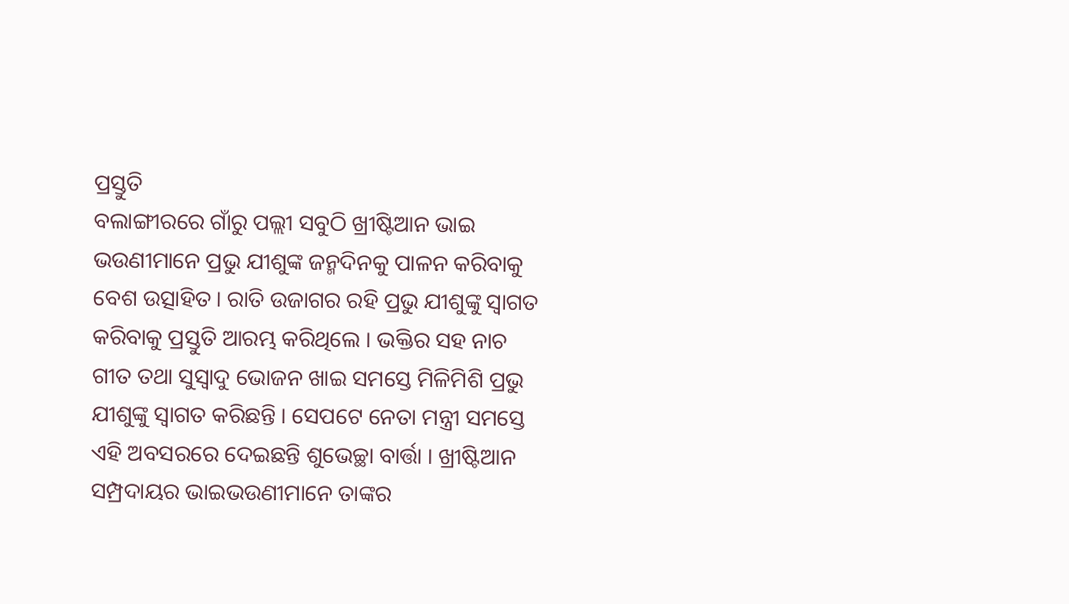ପ୍ରସ୍ତୁତି
ବଲାଙ୍ଗୀରରେ ଗାଁରୁ ପଲ୍ଲୀ ସବୁଠି ଖ୍ରୀଷ୍ଟିଆନ ଭାଇ ଭଉଣୀମାନେ ପ୍ରଭୁ ଯୀଶୁଙ୍କ ଜନ୍ମଦିନକୁ ପାଳନ କରିବାକୁ ବେଶ ଉତ୍ସାହିତ। ରାତି ଉଜାଗର ରହି ପ୍ରଭୁ ଯୀଶୁଙ୍କୁ ସ୍ୱାଗତ କରିବାକୁ ପ୍ରସ୍ତୁତି ଆରମ୍ଭ କରିଥିଲେ । ଭକ୍ତିର ସହ ନାଚ ଗୀତ ତଥା ସୁସ୍ୱାଦୁ ଭୋଜନ ଖାଇ ସମସ୍ତେ ମିଳିମିଶି ପ୍ରଭୁ ଯୀଶୁଙ୍କୁ ସ୍ୱାଗତ କରିଛନ୍ତି । ସେପଟେ ନେତା ମନ୍ତ୍ରୀ ସମସ୍ତେ ଏହି ଅବସରରେ ଦେଇଛନ୍ତି ଶୁଭେଚ୍ଛା ବାର୍ତ୍ତା । ଖ୍ରୀଷ୍ଟିଆନ ସମ୍ପ୍ରଦାୟର ଭାଇଭଉଣୀମାନେ ତାଙ୍କର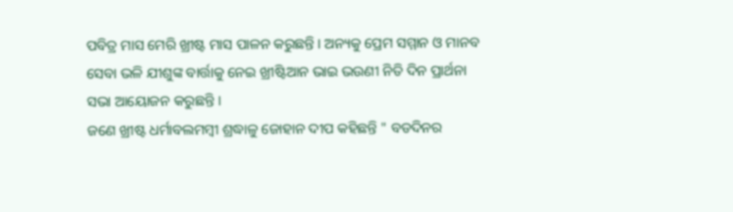ପବିତ୍ର ମାସ ମେରି ଖ୍ରୀଷ୍ଟ ମାସ ପାଳନ କରୁଛନ୍ତି । ଅନ୍ୟକୁ ପ୍ରେମ ସମ୍ମାନ ଓ ମାନବ ସେବା ଭଳି ଯୀଶୁଙ୍କ ବାର୍ତ୍ତାକୁ ନେଇ ଖ୍ରୀଷ୍ଟିଆନ ଭାଇ ଭଉଣୀ ନିତି ଦିନ ପ୍ରାର୍ଥନା ସଭା ଆୟୋଜନ କରୁଛନ୍ତି ।
ଜଣେ ଖ୍ରୀଷ୍ଟ ଧର୍ମାବଲମମ୍ବୀ ଶ୍ରଦ୍ଧାଳୁ ଜୋହାନ ଦୀପ କହିଛନ୍ତି " ବଡଦିନର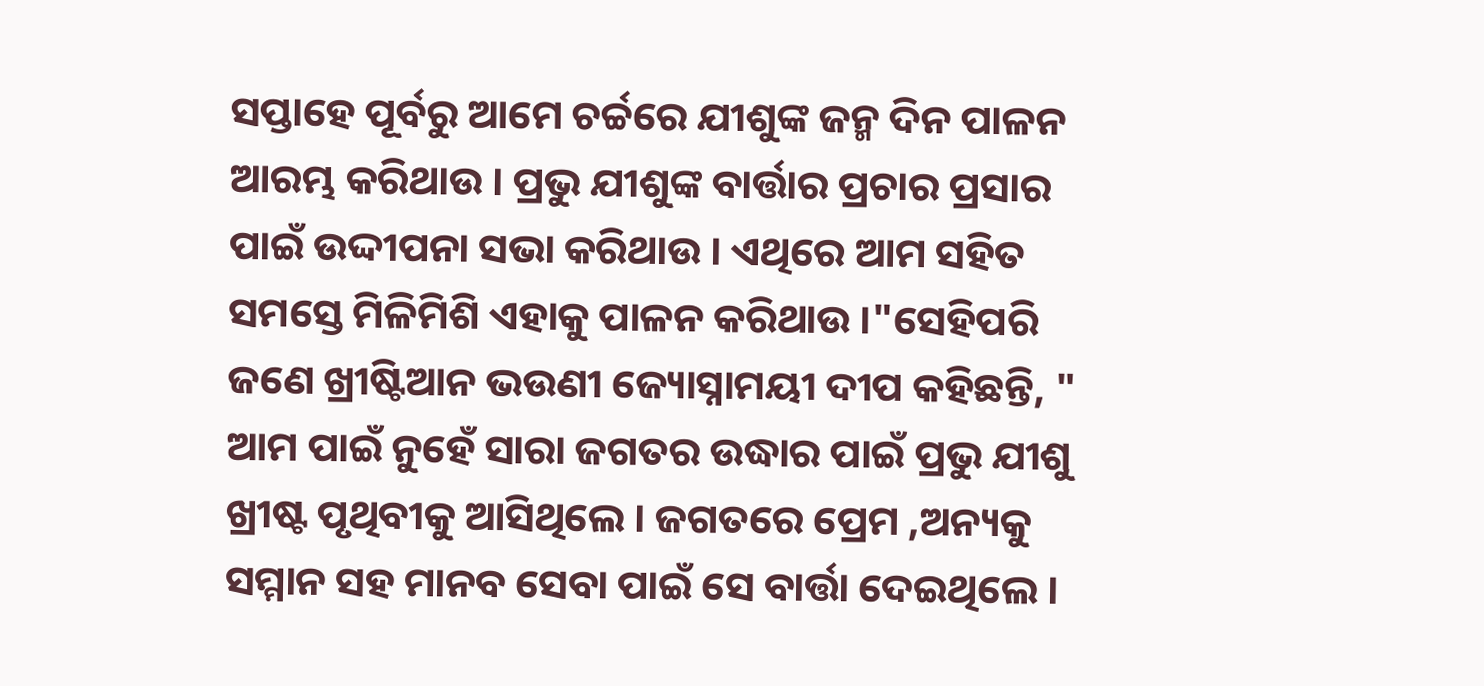ସପ୍ତାହେ ପୂର୍ବରୁ ଆମେ ଚର୍ଚ୍ଚରେ ଯୀଶୁଙ୍କ ଜନ୍ମ ଦିନ ପାଳନ ଆରମ୍ଭ କରିଥାଉ । ପ୍ରଭୁ ଯୀଶୁଙ୍କ ବାର୍ତ୍ତାର ପ୍ରଚାର ପ୍ରସାର ପାଇଁ ଉଦ୍ଦୀପନା ସଭା କରିଥାଉ । ଏଥିରେ ଆମ ସହିତ ସମସ୍ତେ ମିଳିମିଶି ଏହାକୁ ପାଳନ କରିଥାଉ ।"ସେହିପରି ଜଣେ ଖ୍ରୀଷ୍ଟିଆନ ଭଉଣୀ ଜ୍ୟୋସ୍ନାମୟୀ ଦୀପ କହିଛନ୍ତି, " ଆମ ପାଇଁ ନୁହେଁ ସାରା ଜଗତର ଉଦ୍ଧାର ପାଇଁ ପ୍ରଭୁ ଯୀଶୁ ଖ୍ରୀଷ୍ଟ ପୃଥିବୀକୁ ଆସିଥିଲେ । ଜଗତରେ ପ୍ରେମ ,ଅନ୍ୟକୁ ସମ୍ମାନ ସହ ମାନବ ସେବା ପାଇଁ ସେ ବାର୍ତ୍ତା ଦେଇଥିଲେ ।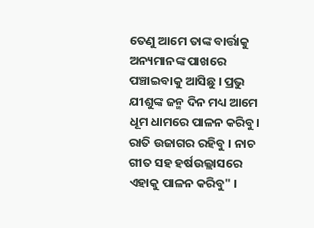ତେଣୁ ଆମେ ତାଙ୍କ ବାର୍ତ୍ତାକୁ ଅନ୍ୟମାନଙ୍କ ପାଖରେ ପଞ୍ଚାଇବାକୁ ଆସିଛୁ । ପ୍ରଭୁ ଯୀଶୁଙ୍କ ଜନ୍ମ ଦିନ ମଧ୍ୟ ଆମେ ଧୂମ ଧାମରେ ପାଳନ କରିବୁ। ରାତି ଉଜାଗର ରହିବୁ । ନାଚ ଗୀତ ସହ ହର୍ଷଉଲ୍ଲାସରେ ଏହାକୁ ପାଳନ କରିବୁ" ।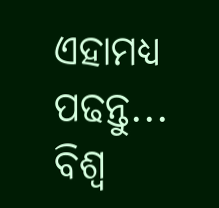ଏହାମଧ୍ୟ ପଢନ୍ତୁ... ବିଶ୍ବ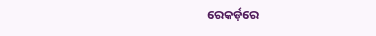ରେକର୍ଡ଼ରେ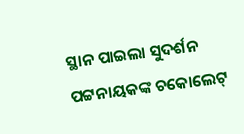ସ୍ଥାନ ପାଇଲା ସୁଦର୍ଶନ ପଟ୍ଟନାୟକଙ୍କ ଚକୋଲେଟ୍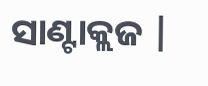ସାଣ୍ଟାକ୍ଲଜ |